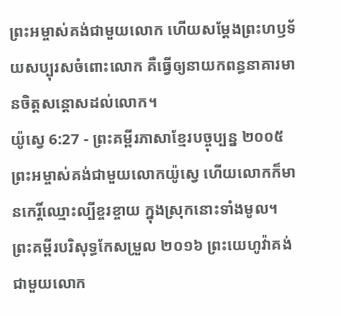ព្រះអម្ចាស់គង់ជាមួយលោក ហើយសម្តែងព្រះហឫទ័យសប្បុរសចំពោះលោក គឺធ្វើឲ្យនាយកពន្ធនាគារមានចិត្តសន្តោសដល់លោក។
យ៉ូស្វេ 6:27 - ព្រះគម្ពីរភាសាខ្មែរបច្ចុប្បន្ន ២០០៥ ព្រះអម្ចាស់គង់ជាមួយលោកយ៉ូស្វេ ហើយលោកក៏មានកេរ្តិ៍ឈ្មោះល្បីខ្ចរខ្ចាយ ក្នុងស្រុកនោះទាំងមូល។ ព្រះគម្ពីរបរិសុទ្ធកែសម្រួល ២០១៦ ព្រះយេហូវ៉ាគង់ជាមួយលោក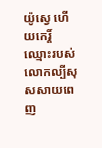យ៉ូស្វេ ហើយកេរ្ដិ៍ឈ្មោះរបស់លោកល្បីសុសសាយពេញ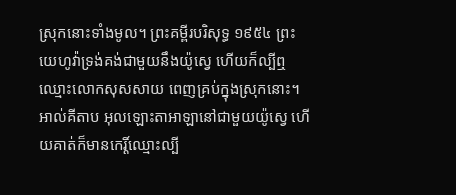ស្រុកនោះទាំងមូល។ ព្រះគម្ពីរបរិសុទ្ធ ១៩៥៤ ព្រះយេហូវ៉ាទ្រង់គង់ជាមួយនឹងយ៉ូស្វេ ហើយក៏ល្បីឮឈ្មោះលោកសុសសាយ ពេញគ្រប់ក្នុងស្រុកនោះ។ អាល់គីតាប អុលឡោះតាអាឡានៅជាមួយយ៉ូស្វេ ហើយគាត់ក៏មានកេរ្តិ៍ឈ្មោះល្បី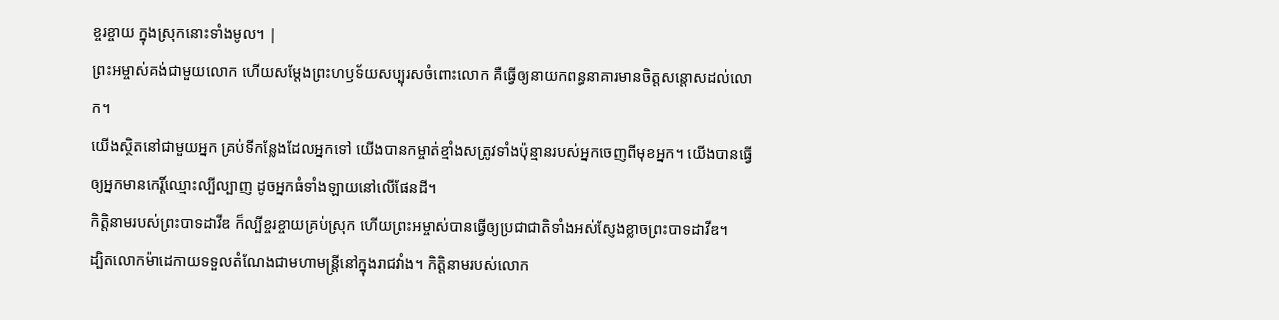ខ្ចរខ្ចាយ ក្នុងស្រុកនោះទាំងមូល។ |
ព្រះអម្ចាស់គង់ជាមួយលោក ហើយសម្តែងព្រះហឫទ័យសប្បុរសចំពោះលោក គឺធ្វើឲ្យនាយកពន្ធនាគារមានចិត្តសន្តោសដល់លោក។
យើងស្ថិតនៅជាមួយអ្នក គ្រប់ទីកន្លែងដែលអ្នកទៅ យើងបានកម្ចាត់ខ្មាំងសត្រូវទាំងប៉ុន្មានរបស់អ្នកចេញពីមុខអ្នក។ យើងបានធ្វើឲ្យអ្នកមានកេរ្តិ៍ឈ្មោះល្បីល្បាញ ដូចអ្នកធំទាំងឡាយនៅលើផែនដី។
កិត្តិនាមរបស់ព្រះបាទដាវីឌ ក៏ល្បីខ្ចរខ្ចាយគ្រប់ស្រុក ហើយព្រះអម្ចាស់បានធ្វើឲ្យប្រជាជាតិទាំងអស់ស្ញែងខ្លាចព្រះបាទដាវីឌ។
ដ្បិតលោកម៉ាដេកាយទទួលតំណែងជាមហាមន្ត្រីនៅក្នុងរាជវាំង។ កិត្តិនាមរបស់លោក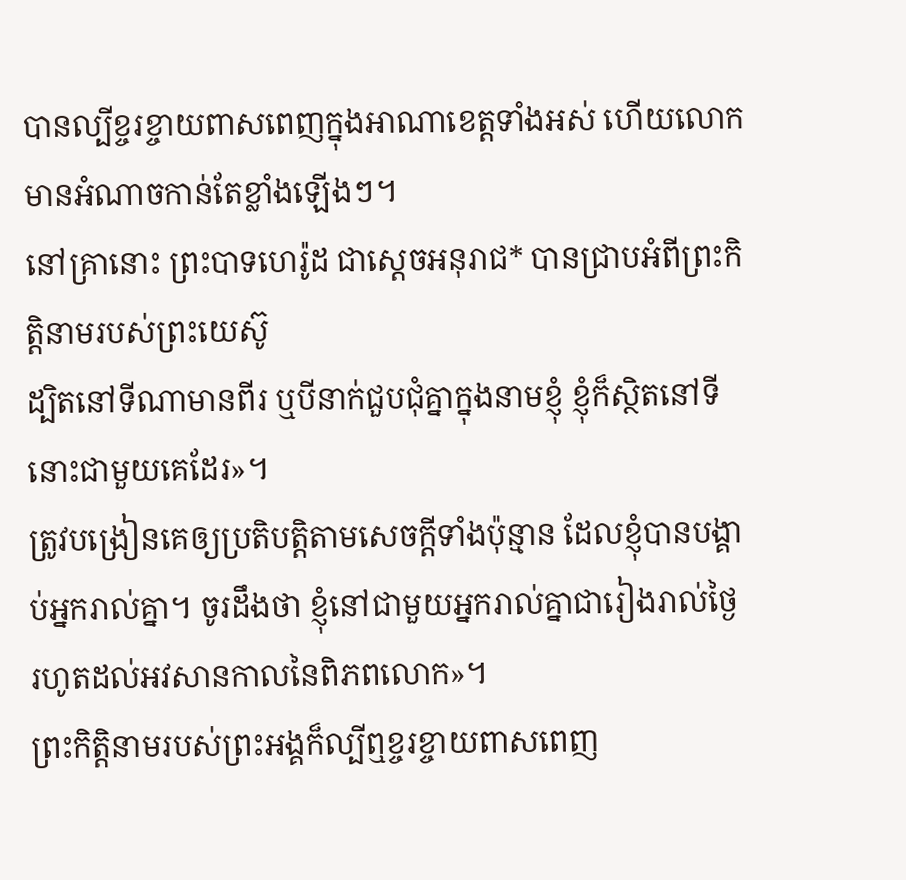បានល្បីខ្ចរខ្ចាយពាសពេញក្នុងអាណាខេត្តទាំងអស់ ហើយលោកមានអំណាចកាន់តែខ្លាំងឡើងៗ។
នៅគ្រានោះ ព្រះបាទហេរ៉ូដ ជាស្ដេចអនុរាជ* បានជ្រាបអំពីព្រះកិត្តិនាមរបស់ព្រះយេស៊ូ
ដ្បិតនៅទីណាមានពីរ ឬបីនាក់ជួបជុំគ្នាក្នុងនាមខ្ញុំ ខ្ញុំក៏ស្ថិតនៅទីនោះជាមួយគេដែរ»។
ត្រូវបង្រៀនគេឲ្យប្រតិបត្តិតាមសេចក្ដីទាំងប៉ុន្មាន ដែលខ្ញុំបានបង្គាប់អ្នករាល់គ្នា។ ចូរដឹងថា ខ្ញុំនៅជាមួយអ្នករាល់គ្នាជារៀងរាល់ថ្ងៃ រហូតដល់អវសានកាលនៃពិភពលោក»។
ព្រះកិត្តិនាមរបស់ព្រះអង្គក៏ល្បីឮខ្ចរខ្ចាយពាសពេញ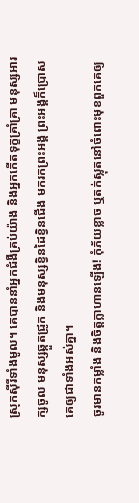ស្រុកស៊ីរីទាំងមូល។ គេបាននាំអ្នកជំងឺគ្រប់យ៉ាង និងអ្នកកើតទុក្ខគ្រាំគ្រា មនុស្សអារក្សចូល មនុស្សឆ្កួតជ្រូក និងមនុស្សខ្វិនដៃខ្វិនជើង មករកព្រះអង្គ ព្រះអង្គក៏ប្រោសគេឲ្យជាទាំងអស់គ្នា។
ចូរមានកម្លាំង និងចិត្តក្លាហានឡើង! កុំភ័យខ្លាច ឬតក់ស្លុតនៅចំពោះមុខពួកគេឲ្យ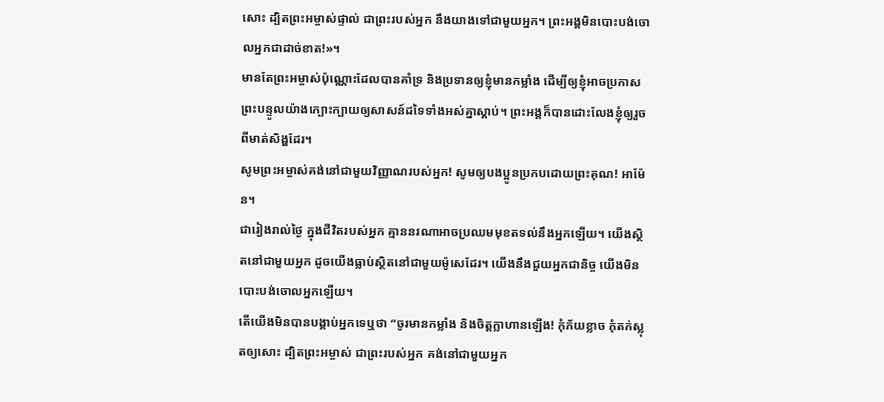សោះ ដ្បិតព្រះអម្ចាស់ផ្ទាល់ ជាព្រះរបស់អ្នក នឹងយាងទៅជាមួយអ្នក។ ព្រះអង្គមិនបោះបង់ចោលអ្នកជាដាច់ខាត!»។
មានតែព្រះអម្ចាស់ប៉ុណ្ណោះដែលបានគាំទ្រ និងប្រទានឲ្យខ្ញុំមានកម្លាំង ដើម្បីឲ្យខ្ញុំអាចប្រកាសព្រះបន្ទូលយ៉ាងក្បោះក្បាយឲ្យសាសន៍ដទៃទាំងអស់គ្នាស្ដាប់។ ព្រះអង្គក៏បានដោះលែងខ្ញុំឲ្យរួចពីមាត់សិង្ហដែរ។
សូមព្រះអម្ចាស់គង់នៅជាមួយវិញ្ញាណរបស់អ្នក! សូមឲ្យបងប្អូនប្រកបដោយព្រះគុណ! អាម៉ែន។
ជារៀងរាល់ថ្ងៃ ក្នុងជីវិតរបស់អ្នក គ្មាននរណាអាចប្រឈមមុខតទល់នឹងអ្នកឡើយ។ យើងស្ថិតនៅជាមួយអ្នក ដូចយើងធ្លាប់ស្ថិតនៅជាមួយម៉ូសេដែរ។ យើងនឹងជួយអ្នកជានិច្ច យើងមិនបោះបង់ចោលអ្នកឡើយ។
តើយើងមិនបានបង្គាប់អ្នកទេឬថា “ចូរមានកម្លាំង និងចិត្តក្លាហានឡើង! កុំភ័យខ្លាច កុំតក់ស្លុតឲ្យសោះ ដ្បិតព្រះអម្ចាស់ ជាព្រះរបស់អ្នក គង់នៅជាមួយអ្នក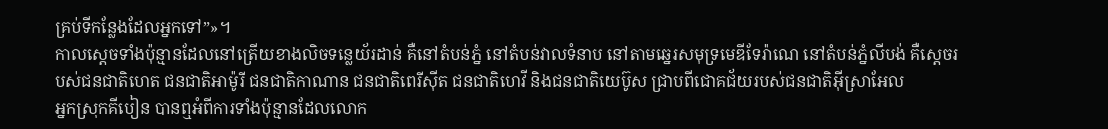គ្រប់ទីកន្លែងដែលអ្នកទៅ”»។
កាលស្ដេចទាំងប៉ុន្មានដែលនៅត្រើយខាងលិចទន្លេយ័រដាន់ គឺនៅតំបន់ភ្នំ នៅតំបន់វាលទំនាប នៅតាមឆ្នេរសមុទ្រមេឌីទែរ៉ាណេ នៅតំបន់ភ្នំលីបង់ គឺស្ដេចរបស់ជនជាតិហេត ជនជាតិអាម៉ូរី ជនជាតិកាណាន ជនជាតិពេរីស៊ីត ជនជាតិហេវី និងជនជាតិយេប៊ូស ជ្រាបពីជោគជ័យរបស់ជនជាតិអ៊ីស្រាអែល
អ្នកស្រុកគីបៀន បានឮអំពីការទាំងប៉ុន្មានដែលលោក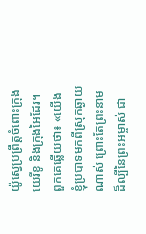យ៉ូស្វេប្រព្រឹត្តចំពោះក្រុងយេរីខូ និងក្រុងអៃដែរ។
ពួកគេឆ្លើយថា៖ «យើងខ្ញុំប្របាទមកពីស្រុកឆ្ងាយណាស់ ព្រោះតែព្រះនាមដ៏ល្បីនៃព្រះអម្ចាស់ ជា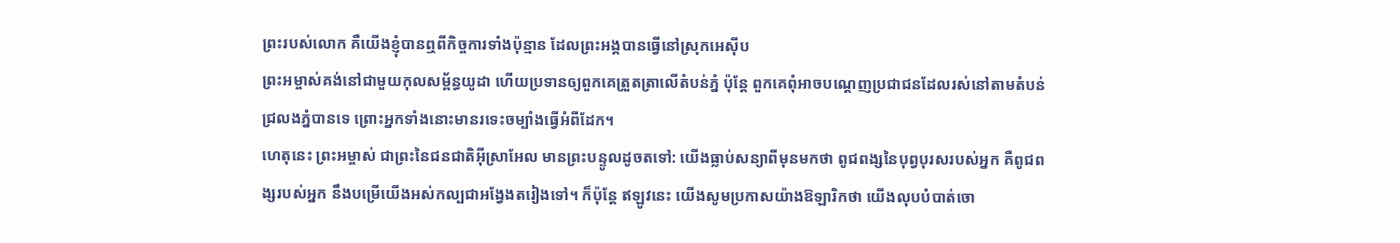ព្រះរបស់លោក គឺយើងខ្ញុំបានឮពីកិច្ចការទាំងប៉ុន្មាន ដែលព្រះអង្គបានធ្វើនៅស្រុកអេស៊ីប
ព្រះអម្ចាស់គង់នៅជាមួយកុលសម្ព័ន្ធយូដា ហើយប្រទានឲ្យពួកគេត្រួតត្រាលើតំបន់ភ្នំ ប៉ុន្តែ ពួកគេពុំអាចបណ្ដេញប្រជាជនដែលរស់នៅតាមតំបន់ជ្រលងភ្នំបានទេ ព្រោះអ្នកទាំងនោះមានរទេះចម្បាំងធ្វើអំពីដែក។
ហេតុនេះ ព្រះអម្ចាស់ ជាព្រះនៃជនជាតិអ៊ីស្រាអែល មានព្រះបន្ទូលដូចតទៅ: យើងធ្លាប់សន្យាពីមុនមកថា ពូជពង្សនៃបុព្វបុរសរបស់អ្នក គឺពូជពង្សរបស់អ្នក នឹងបម្រើយើងអស់កល្បជាអង្វែងតរៀងទៅ។ ក៏ប៉ុន្តែ ឥឡូវនេះ យើងសូមប្រកាសយ៉ាងឱឡារិកថា យើងលុបបំបាត់ចោ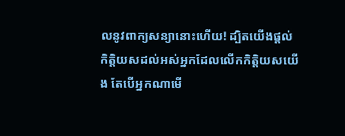លនូវពាក្យសន្យានោះហើយ! ដ្បិតយើងផ្ដល់កិត្តិយសដល់អស់អ្នកដែលលើកកិត្តិយសយើង តែបើអ្នកណាមើ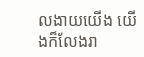លងាយយើង យើងក៏លែងរា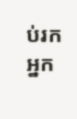ប់រកអ្នក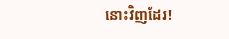នោះវិញដែរ!